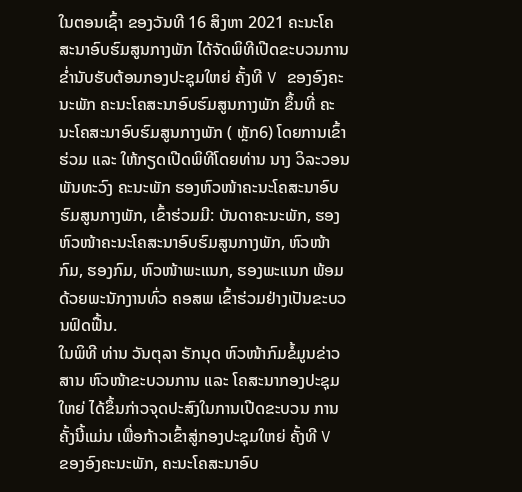ໃນຕອນເຊົ້າ ຂອງວັນທີ 16 ສິງຫາ 2021 ຄະນະໂຄສະນາອົບຮົມສູນກາງພັກ ໄດ້ຈັດພິທີເປີດຂະບວນການ ຂໍ່ານັບຮັບຕ້ອນກອງປະຊຸມໃຫຍ່ ຄັ້ງທີ V ຂອງອົງຄະນະພັກ ຄະນະໂຄສະນາອົບຮົມສູນກາງພັກ ຂຶ້ນທີ່ ຄະນະໂຄສະນາອົບຮົມສູນກາງພັກ ( ຫຼັກ6) ໂດຍການເຂົ້າຮ່ວມ ແລະ ໃຫ້ກຽດເປີດພິທີໂດຍທ່ານ ນາງ ວິລະວອນ ພັນທະວົງ ຄະນະພັກ ຮອງຫົວໜ້າຄະນະໂຄສະນາອົບຮົມສູນກາງພັກ, ເຂົ້າຮ່ວມມີ: ບັນດາຄະນະພັກ, ຮອງຫົວໜ້າຄະນະໂຄສະນາອົບຮົມສູນກາງພັກ, ຫົວໜ້າກົມ, ຮອງກົມ, ຫົວໜ້າພະແນກ, ຮອງພະແນກ ພ້ອມດ້ວຍພະນັກງານທົ່ວ ຄອສພ ເຂົ້າຮ່ວມຢ່າງເປັນຂະບວນຟົດຟື້ນ.
ໃນພິທີ ທ່ານ ວັນຕຸລາ ຣັກນຸດ ຫົວໜ້າກົມຂໍ້ມູນຂ່າວສານ ຫົວໜ້າຂະບວນການ ແລະ ໂຄສະນາກອງປະຊຸມໃຫຍ່ ໄດ້ຂຶ້ນກ່າວຈຸດປະສົງໃນການເປີດຂະບວນ ການຄັ້ງນີ້ແມ່ນ ເພື່ອກ້າວເຂົ້າສູ່ກອງປະຊຸມໃຫຍ່ ຄັ້ງທີ V ຂອງອົງຄະນະພັກ, ຄະນະໂຄສະນາອົບ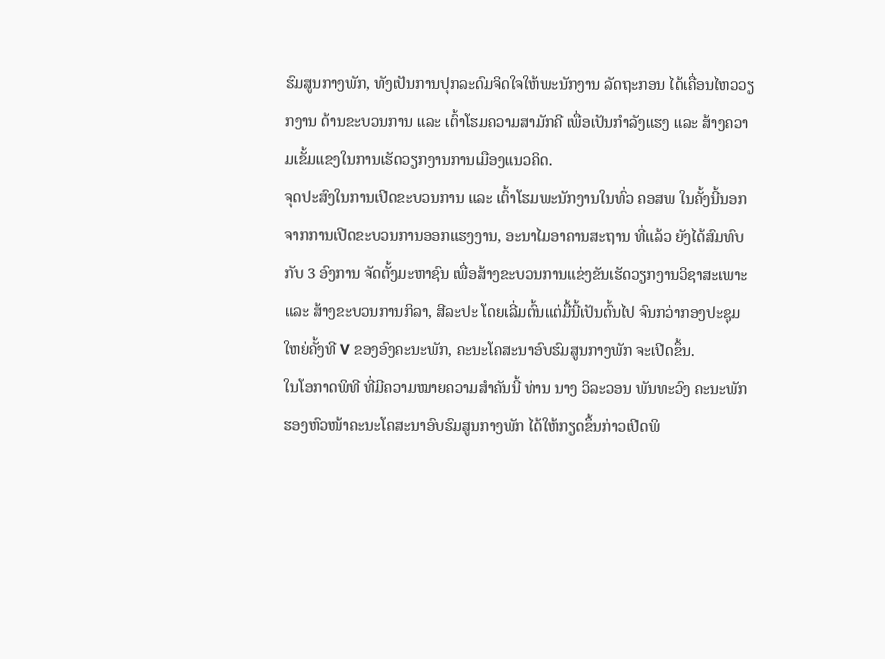ຮົມສູນກາງພັກ, ທັງເປັນການປຸກລະດົມຈິດໃຈໃຫ້ພະນັກງານ ລັດຖະກອນ ໄດ້ເຄື່ອນໄຫວວຽກງານ ດ້ານຂະບວນການ ແລະ ເຕົ້າໂຮມຄວາມສາມັກຄີ ເພື່ອເປັນກໍາລັງແຮງ ແລະ ສ້າງຄວາມເຂັ້ມແຂງໃນການເຮັດວຽກງານການເມືອງແນວຄິດ.
ຈຸດປະສົງໃນການເປີດຂະບວນການ ແລະ ເຕົ້າໂຮມພະນັກງານໃນທົ່ວ ຄອສພ ໃນຄັ້ງນີ້ນອກຈາກການເປີດຂະບວນການອອກແຮງງານ, ອະນາໄມອາຄານສະຖານ ທີ່ແລ້ວ ຍັງໄດ້ສົມທົບກັບ 3 ອົງການ ຈັດຕັ້ງມະຫາຊົນ ເພື່ອສ້າງຂະບວນການແຂ່ງຂັນເຮັດວຽກງານວິຊາສະເພາະ ແລະ ສ້າງຂະບວນການກິລາ, ສີລະປະ ໂດຍເລີ່ມຕົ້ນແຕ່ມື້ນີ້ເປັນຕົ້ນໄປ ຈົນກວ່າກອງປະຊຸມໃຫຍ່ຄັ້ງທີ V ຂອງອົງຄະນະພັກ, ຄະນະໂຄສະນາອົບຮົມສູນກາງພັກ ຈະເປີດຂຶ້ນ.
ໃນໂອກາດພິທີ ທີ່ມີຄວາມໝາຍຄວາມສໍາຄັນນີ້ ທ່ານ ນາງ ວິລະວອນ ພັນທະວົງ ຄະນະພັກ ຮອງຫົວໜ້າຄະນະໂຄສະນາອົບຮົມສູນກາງພັກ ໄດ້ໃຫ້ກຽດຂຶ້ນກ່າວເປີດພິ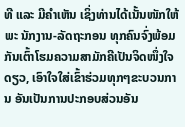ທີ ແລະ ມີຄໍາເຫັນ ເຊິ່ງທ່ານໄດ້ເນັ້ນໜັກໃຫ້ພະ ນັກງານ-ລັດຖະກອນ ທຸກຄົນຈົ່ງພ້ອມກັນເຕົ້າໂຮມຄວາມສາມັກຄີເປັນຈິດໜຶ່ງໃຈດຽວ, ເອົາໃຈໃສ່ເຂົ້າຮ່ວມທຸກໆຂະບວນການ ອັນເປັນການປະກອບສ່ວນອັນ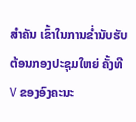ສໍາຄັນ ເຂົ້າໃນການຂໍ່ານັບຮັບຕ້ອນກອງປະຊຸມໃຫຍ່ ຄັ້ງທີ V ຂອງອົງຄະນະ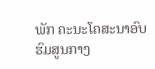ພັກ ຄະນະໂຄສະນາອົບຮົມສູນກາງ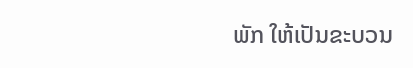ພັກ ໃຫ້ເປັນຂະບວນ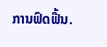ການຟົດຟື້ນ.